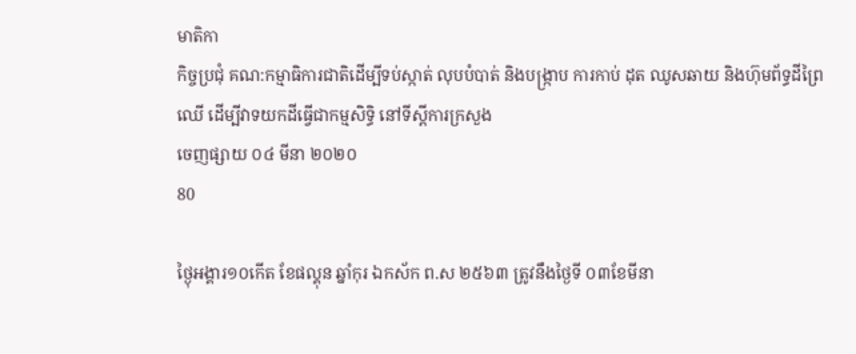មាតិកា
កិច្ចប្រជុំ គណ:កម្មាធិការជាតិដើម្បីទប់ស្កាត់ លុបបំបាត់ និងបង្ក្រាប ការកាប់ ដុត ឈូសឆាយ និងហ៊ុមព័ទ្ធដីព្រៃឈើ ដើម្បីវាទយកដីធ្វើជាកម្មសិទ្ធិ នៅទីស្តីការក្រសួង
ចេញផ្សាយ ០៤ មីនា ២០២០
80

ថ្ងៃុអង្គារ១០កើត ខែផល្គុន ឆ្នាំកុរ ឯកស័ក ព.ស ២៥៦៣ ត្រូវនឹងថ្ងៃទី ០៣ខែមីនា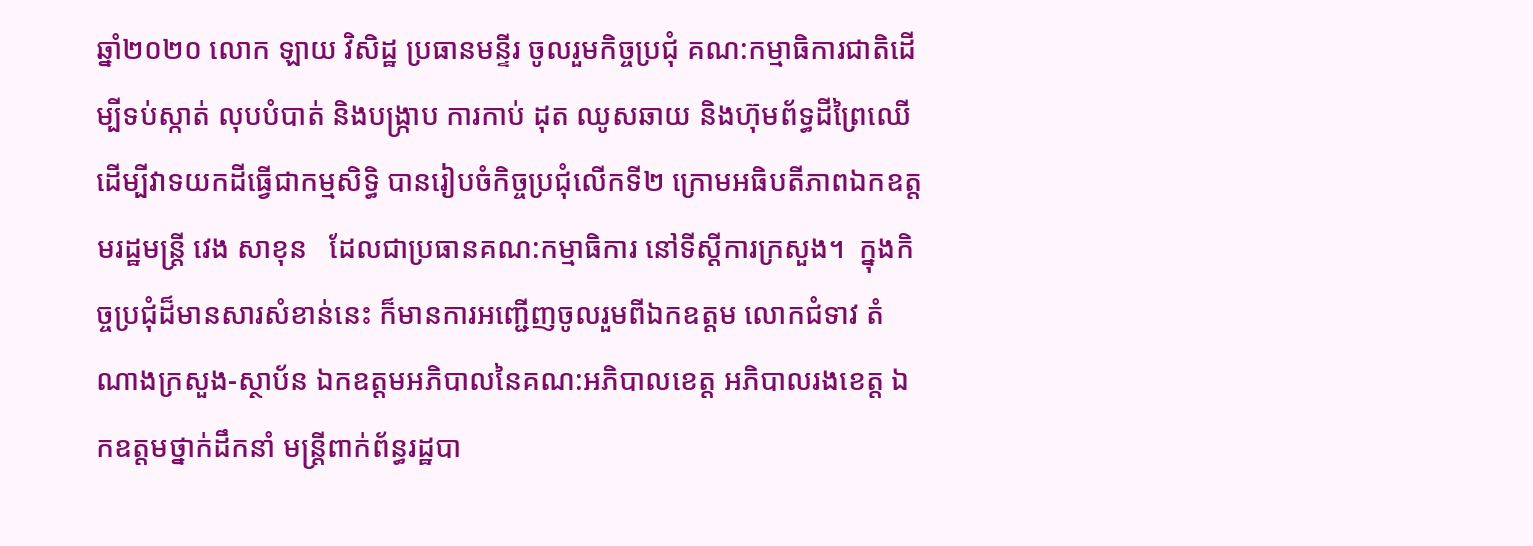ឆ្នាំ២០២០ លោក ឡាយ វិសិដ្ឋ ប្រធានមន្ទីរ ចូលរួមកិច្ចប្រជុំ គណ:កម្មាធិការជាតិដើម្បីទប់ស្កាត់ លុបបំបាត់ និងបង្ក្រាប ការកាប់ ដុត ឈូសឆាយ និងហ៊ុមព័ទ្ធដីព្រៃឈើ ដើម្បីវាទយកដីធ្វើជាកម្មសិទ្ធិ បានរៀបចំកិច្ចប្រជុំលើកទី២ ក្រោមអធិបតីភាពឯកឧត្តមរដ្ឋមន្រ្តី វេង សាខុន   ដែលជាប្រធានគណ:កម្មាធិការ នៅទីស្តីការក្រសួង។  ក្នុងកិច្ចប្រជុំដ៏មានសារសំខាន់នេះ ក៏មានការអញ្ជើញចូលរួមពីឯកឧត្តម លោកជំទាវ តំណាងក្រសួង-ស្ថាប័ន ឯកឧត្តមអភិបាលនៃគណ:អភិបាលខេត្ត អភិបាលរងខេត្ត ឯកឧត្តមថ្នាក់ដឹកនាំ មន្រ្តីពាក់ព័ន្ធរដ្ឋបា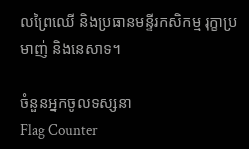លព្រៃឈើ និងប្រធានមន្ទីរកសិកម្ម រុក្ខាប្រមាញ់ និងនេសាទ។

ចំនួនអ្នកចូលទស្សនា
Flag Counter